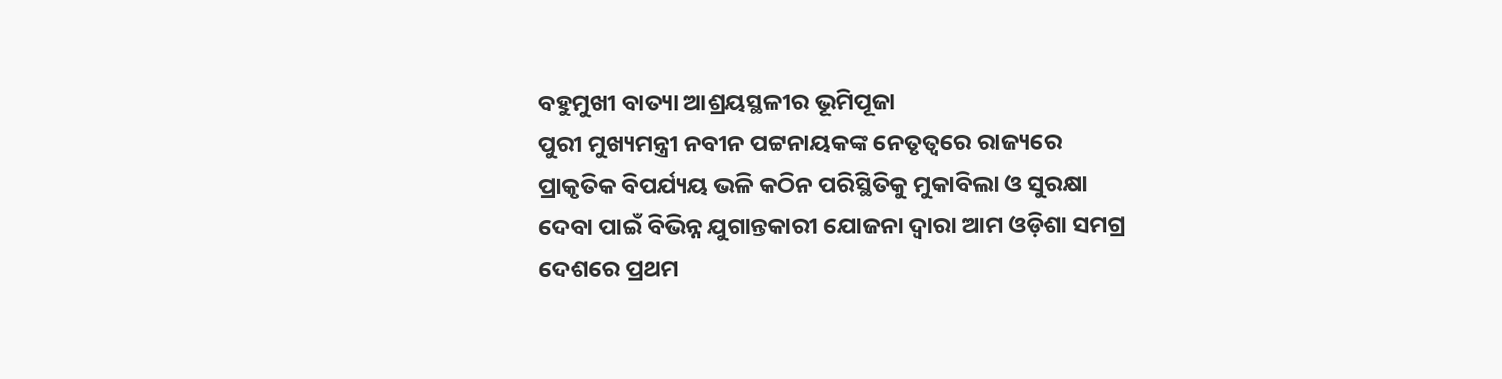ବହୁମୁଖୀ ବାତ୍ୟା ଆଶ୍ରୟସ୍ଥଳୀର ଭୂମିପୂଜା
ପୁରୀ ମୁଖ୍ୟମନ୍ତ୍ରୀ ନବୀନ ପଟ୍ଟନାୟକଙ୍କ ନେତୃତ୍ୱରେ ରାଜ୍ୟରେ ପ୍ରାକୃତିକ ବିପର୍ଯ୍ୟୟ ଭଳି କଠିନ ପରିସ୍ଥିତିକୁ ମୁକାବିଲା ଓ ସୁରକ୍ଷା ଦେବା ପାଇଁ ବିଭିନ୍ନ ଯୁଗାନ୍ତକାରୀ ଯୋଜନା ଦ୍ୱାରା ଆମ ଓଡ଼ିଶା ସମଗ୍ର ଦେଶରେ ପ୍ରଥମ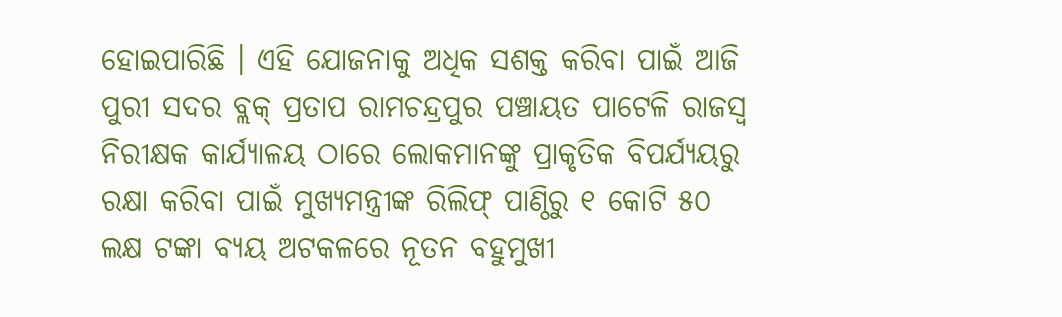ହୋଇପାରିଛି । ଏହି ଯୋଜନାକୁ ଅଧିକ ସଶକ୍ତ କରିବା ପାଇଁ ଆଜି ପୁରୀ ସଦର ବ୍ଲକ୍ ପ୍ରତାପ ରାମଚନ୍ଦ୍ରପୁର ପଞ୍ଚାୟତ ପାଟେଳି ରାଜସ୍ୱ ନିରୀକ୍ଷକ କାର୍ଯ୍ୟାଳୟ ଠାରେ ଲୋକମାନଙ୍କୁ ପ୍ରାକୃତିକ ବିପର୍ଯ୍ୟୟରୁ ରକ୍ଷା କରିବା ପାଇଁ ମୁଖ୍ୟମନ୍ତ୍ରୀଙ୍କ ରିଲିଫ୍ ପାଣ୍ଠିରୁ ୧ କୋଟି ୫୦ ଲକ୍ଷ ଟଙ୍କା ବ୍ୟୟ ଅଟକଳରେ ନୂତନ ବହୁମୁଖୀ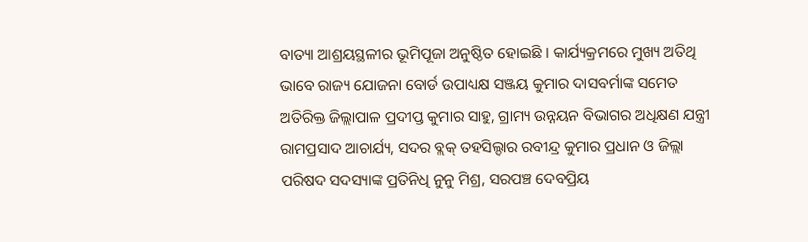ବାତ୍ୟା ଆଶ୍ରୟସ୍ଥଳୀର ଭୂମିପୂଜା ଅନୁଷ୍ଠିତ ହୋଇଛି । କାର୍ଯ୍ୟକ୍ରମରେ ମୁଖ୍ୟ ଅତିଥି ଭାବେ ରାଜ୍ୟ ଯୋଜନା ବୋର୍ଡ ଉପାଧ୍ୟକ୍ଷ ସଞ୍ଜୟ କୁମାର ଦାସବର୍ମାଙ୍କ ସମେତ ଅତିରିକ୍ତ ଜିଲ୍ଲାପାଳ ପ୍ରଦୀପ୍ତ କୁମାର ସାହୁ, ଗ୍ରାମ୍ୟ ଉନ୍ନୟନ ବିଭାଗର ଅଧିକ୍ଷଣ ଯନ୍ତ୍ରୀ ରାମପ୍ରସାଦ ଆଚାର୍ଯ୍ୟ, ସଦର ବ୍ଲକ୍ ତହସିଲ୍ଦାର ରବୀନ୍ଦ୍ର କୁମାର ପ୍ରଧାନ ଓ ଜିଲ୍ଲା ପରିଷଦ ସଦସ୍ୟାଙ୍କ ପ୍ରତିନିଧି ନୁନୁ ମିଶ୍ର, ସରପଞ୍ଚ ଦେବପ୍ରିୟ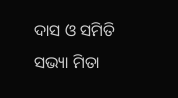ଦାସ ଓ ସମିତି ସଭ୍ୟା ମିତା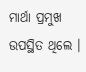ମାର୍ଥା ପ୍ରମୁଖ ଉପସ୍ଥିତ ଥିଲେ ।